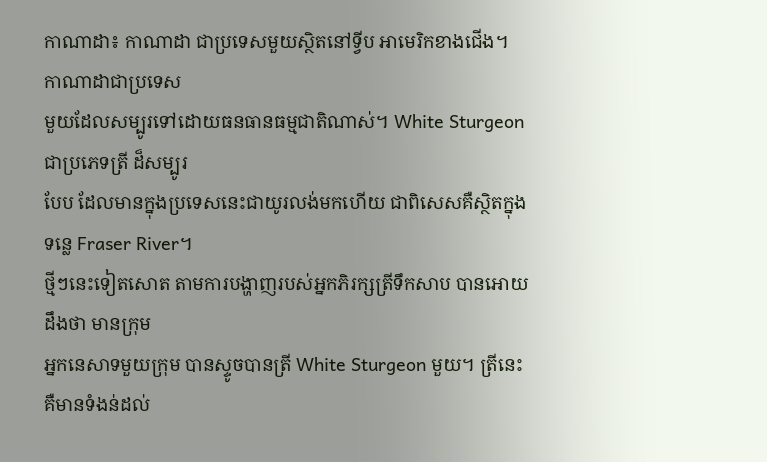កាណាដា៖ កាណាដា ជាប្រទេសមួយស្ថិតនៅទី្វប អាមេរិកខាងជើង។ កាណាដាជាប្រទេស
មួយដែលសម្បូរទៅដោយធនធានធម្មជាតិណាស់។ White Sturgeon ជាប្រភេទត្រី ដ៏សម្បូរ
បែប ដែលមានក្នុងប្រទេសនេះជាយូរលង់មកហើយ ជាពិសេសគឺស្ថិតក្នុងទន្លេ Fraser River។
ថ្មីៗនេះទៀតសោត តាមការបង្ហាញរបស់អ្នកភិរក្សត្រីទឹកសាប បានអោយដឹងថា មានក្រុម
អ្នកនេសាទមួយក្រុម បានស្ទូចបានត្រី White Sturgeon មួយ។ ត្រីនេះគឺមានទំងន់ដល់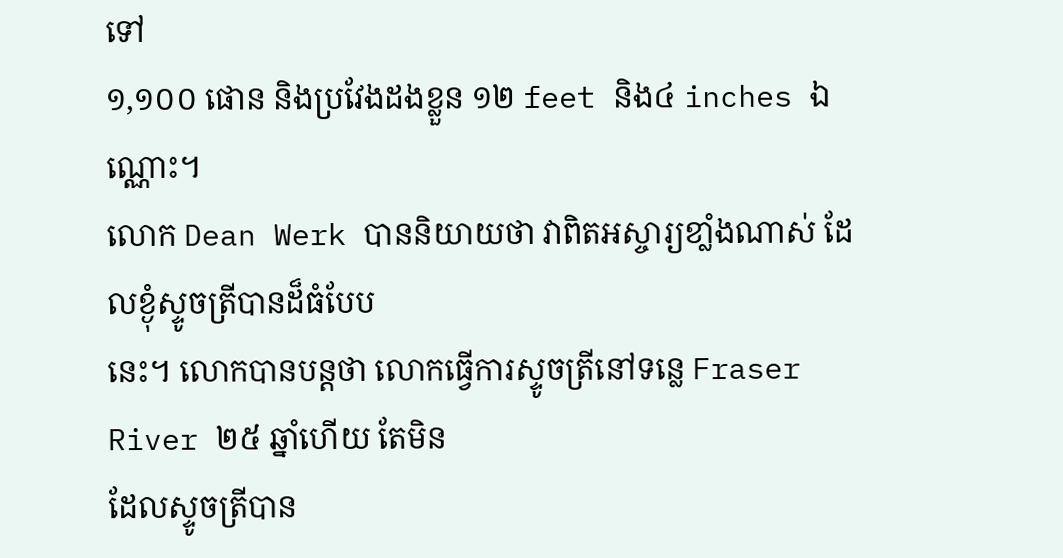ទៅ
១,១០០ ផោន និងប្រវែងដងខ្លួន ១២ feet និង៤ inches ឯណ្ណោះ។
លោក Dean Werk បាននិយាយថា វាពិតអស្ចារ្យខាំ្លងណាស់ ដែលខ្ងុំស្ទូចត្រីបានដ៏ធំបែប
នេះ។ លោកបានបន្ដថា លោកធ្វើការស្ទូចត្រីនៅទន្លេ Fraser River ២៥ ឆ្នាំហើយ តែមិន
ដែលស្ទូចត្រីបាន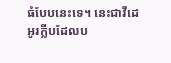ធំបែបនេះទេ។ នេះជាវីដេអូរក្លីបដែលប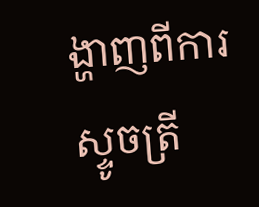ង្ហាញពីការស្ទូចត្រី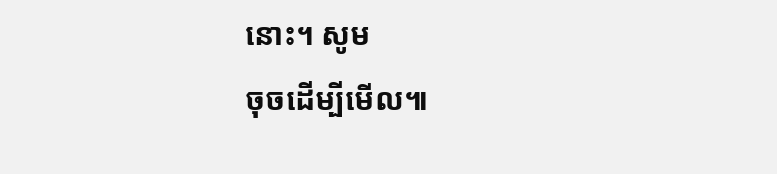នោះ។ សូម
ចុចដើម្បីមើល៕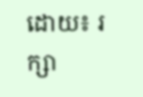ដោយ៖ រក្សា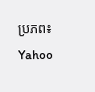ប្រភព៖ Yahoo